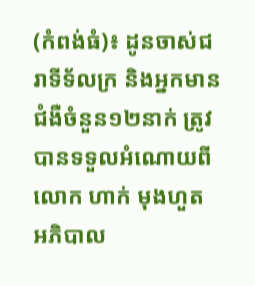(កំពង់ធំ)៖ ដូនចាស់ជរាទីទ័លក្រ និងអ្នកមានជំងឺចំនួន១២នាក់ ត្រូវបានទទួលអំណោយពី លោក ហាក់ មុងហួត អភិបាល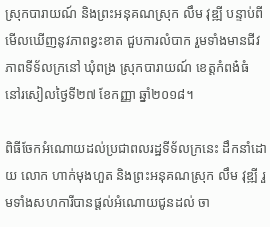ស្រុកបារាយណ៍ និងព្រះអនុគណស្រុក លឹម វុឌ្ឍី បន្ទាប់ពីមើលឃើញនូវភាពខ្វះខាត ជួបការលំបាក រួមទាំងមានជីវភាពទីទ័លក្រនៅ ឃុំពង្រ ស្រុកបារាយណ៍ ខេត្តកំពង៎ធំ នៅរសៀលថ្ងៃទី២៧ ខែកញ្ញា ឆ្នាំ២០១៨។

ពិធីចែកអំណោយដល់ប្រជាពលរដ្ឋទីទ័លក្រនេះ ដឹកនាំដោយ លោក ហាក់មុងហួត និងព្រះអនុគណស្រុក លឹម វុឌ្ឍី រួមទាំងសហការីបានផ្តល់អំណោយជូនដល់ ចា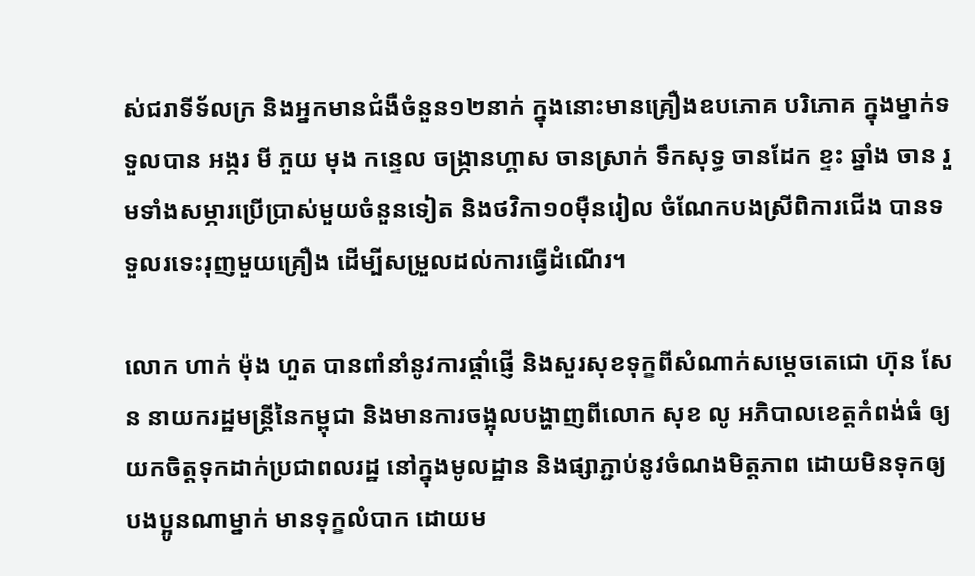ស់ជរាទីទ័លក្រ និងអ្នកមានជំងឺចំនួន១២នាក់ ក្នុងនោះមានគ្រឿងឧបភោគ បរិភោគ ក្នុងម្នាក់ទទួលបាន អង្ករ មី ភួយ មុង កន្ទេល ចង្រ្កានហ្គាស ចានស្រាក់ ទឹកសុទ្ធ ចានដែក ខ្ទះ ឆ្នាំង ចាន រួមទាំងសម្ភារប្រើប្រាស់មួយចំនួនទៀត និងថវិកា១០ម៉ឺនរៀល ចំណែកបងស្រីពិការជើង បានទទួលរទេះរុញមួយគ្រឿង ដើម្បីសម្រួលដល់ការធ្វើដំណើរ។

លោក ហាក់ ម៉ុង ហួត បានពាំនាំនូវការផ្ដាំផ្ញើ និងសួរសុខទុក្ខពីសំណាក់សម្តេចតេជោ ហ៊ុន សែន នាយករដ្ឋមន្រ្តីនៃកម្ពុជា និងមានការចង្អុលបង្ហាញពីលោក សុខ លូ អភិបាលខេត្តកំពង់ធំ ឲ្យយកចិត្តទុកដាក់ប្រជាពលរដ្ឋ នៅក្នុងមូលដ្ឋាន និងផ្សាភ្ជាប់នូវចំណងមិត្តភាព ដោយមិនទុកឲ្យបងប្អូនណាម្នាក់ មានទុក្ខលំបាក ដោយម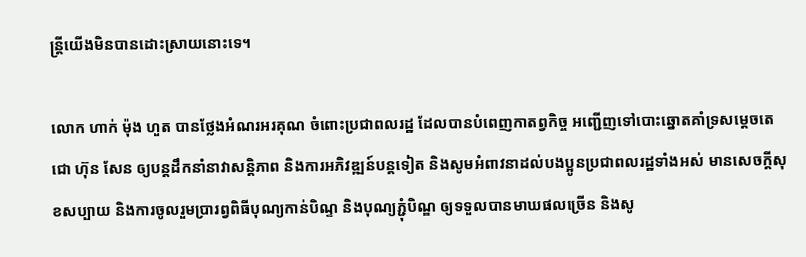ន្ត្រីយើងមិនបានដោះស្រាយនោះទេ។

លោក ហាក់ ម៉ុង ហួត បានថ្លែងអំណរអរគុណ ចំពោះប្រជាពលរដ្ឋ ដែលបានបំពេញកាតព្វកិច្ច អញ្ជើញទៅបោះឆ្នោតគាំទ្រសម្តេចតេជោ ហ៊ុន សែន ឲ្យបន្តដឹកនាំនាវាសន្តិភាព និងការអភិវឌ្ឍន៍បន្តទៀត និងសូមអំពាវនាដល់បងប្អូនប្រជាពលរដ្ឋទាំងអស់ មានសេចក្តីសុខសប្បាយ និងការចូលរួមប្រារព្វពិធីបុណ្យកាន់បិណ្ទ និងបុណ្យភ្ជុំបិណ្ឌ ឲ្យទទួលបានមាឃផលច្រើន និងសូ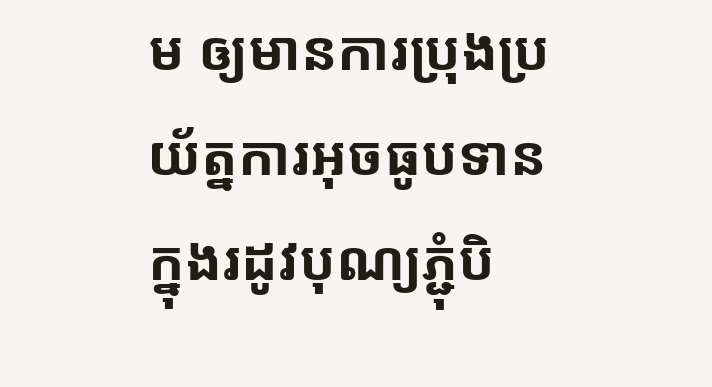ម ឲ្យមានការប្រុងប្រយ័ត្នការអុចធូបទាន ក្នុងរដូវបុណ្យភ្ជុំបិ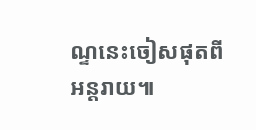ណ្ទនេះចៀសផុតពីអន្តរាយ៕